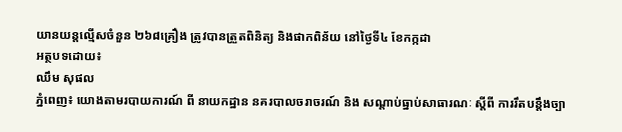យានយន្តល្មើសចំនួន ២៦៨គ្រឿង ត្រូវបានត្រួតពិនិត្យ និងផាកពិន័យ នៅថ្ងៃទី៤ ខែកក្កដា
អត្ថបទដោយ៖
ឈឹម សុផល
ភ្នំពេញ៖ យោងតាមរបាយការណ៍ ពី នាយកដ្ឋាន នគរបាលចរាចរណ៍ និង សណ្តាប់ធ្នាប់សាធារណៈ ស្តីពី ការរឹតបន្ដឹងច្បា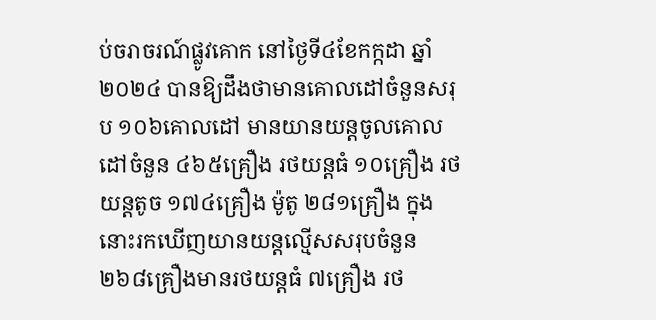ប់ចរាចរណ៍ផ្លូវគោក នៅថ្ងៃទី៤ខែកក្កដា ឆ្នាំ២០២៤ បានឱ្យដឹងថាមានគោលដៅចំនួនសរុប ១០៦គោលដៅ មានយានយន្តចូលគោលដៅចំនួន ៤៦៥គ្រឿង រថយន្តធំ ១០គ្រឿង រថយន្តតូច ១៧៤គ្រឿង ម៉ូតូ ២៨១គ្រឿង ក្នុងនោះរកឃើញយានយន្តល្មើសសរុបចំនួន ២៦៨គ្រឿងមានរថយន្តធំ ៧គ្រឿង រថ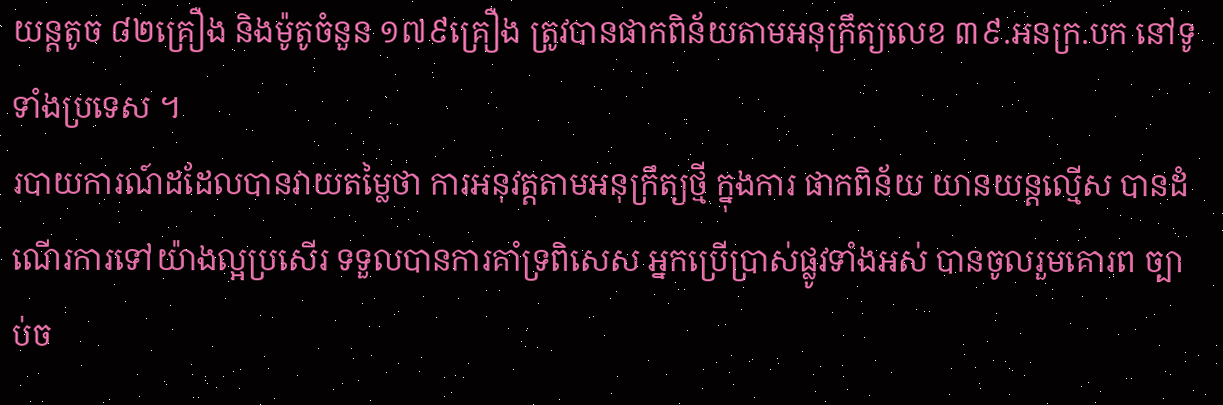យន្តតូច ៨២គ្រឿង និងម៉ូតូចំនួន ១៧៩គ្រឿង ត្រូវបានផាកពិន័យតាមអនុក្រឹត្យលេខ ៣៩.អនក្រ.បក នៅទូទាំងប្រទេស ។
របាយការណ៍ដដែលបានវាយតម្លៃថា ការអនុវត្តតាមអនុក្រឹត្យថ្មី ក្នុងការ ផាកពិន័យ យានយន្តល្មើស បានដំណើរការទៅយ៉ាងល្អប្រសើរ ទទួលបានការគាំទ្រពិសេស អ្នកប្រើប្រាស់ផ្លូវទាំងអស់ បានចូលរួមគោរព ច្បាប់ច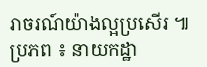រាចរណ៍យ៉ាងល្អប្រសើរ ៕
ប្រភព ៖ នាយកដ្ឋា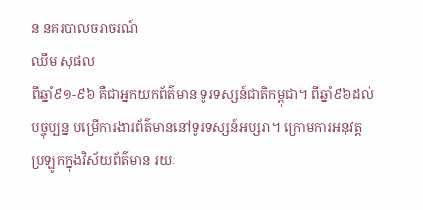ន នគរបាលចរាចរណ៍
ឈឹម សុផល
ពីឆ្នាំ៩១-៩៦ គឺជាអ្នកយកព័ត៌មាន ទូរទស្សន៍ជាតិកម្ពុជា។ ពីឆ្នាំ៩៦ដល់បច្ចុប្បន្ន បម្រើការងារព័ត៌មាននៅទូរទស្សន៍អប្សរា។ ក្រោមការអនុវត្តប្រឡូកក្នុងវិស័យព័ត៌មាន រយៈ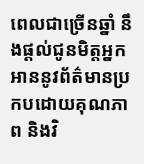ពេលជាច្រើនឆ្នាំ នឹងផ្ដល់ជូនមិត្តអ្នកអាននូវព័ត៌មានប្រកបដោយគុណភាព និងវិ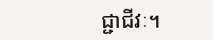ជ្ជាជីវៈ។